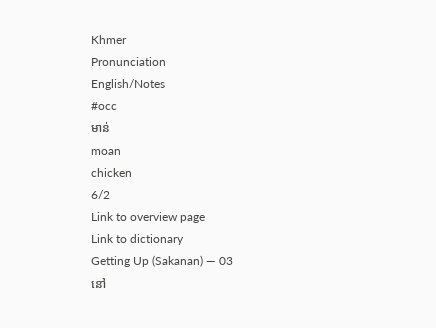Khmer
Pronunciation
English/Notes
#occ
មាន់
moan
chicken
6/2
Link to overview page
Link to dictionary
Getting Up (Sakanan) — 03
នៅ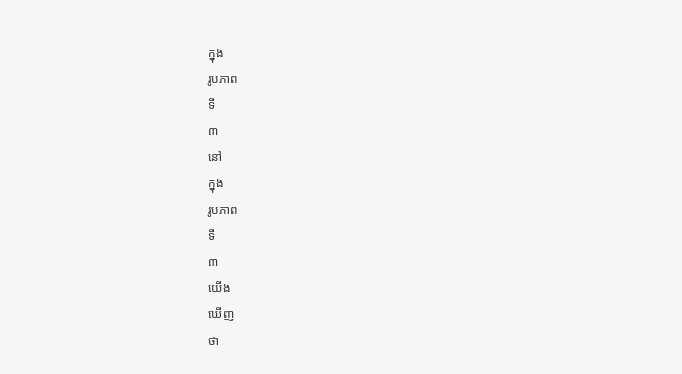ក្នុង
រូបភាព
ទី
៣
នៅ
ក្នុង
រូបភាព
ទី
៣
យើង
ឃើញ
ថា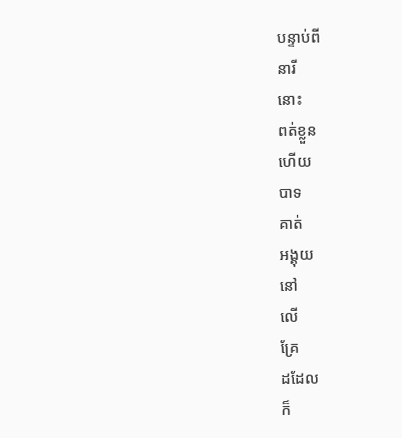បន្ទាប់ពី
នារី
នោះ
ពត់ខ្លួន
ហើយ
បាទ
គាត់
អង្គុយ
នៅ
លើ
គ្រែ
ដដែល
ក៏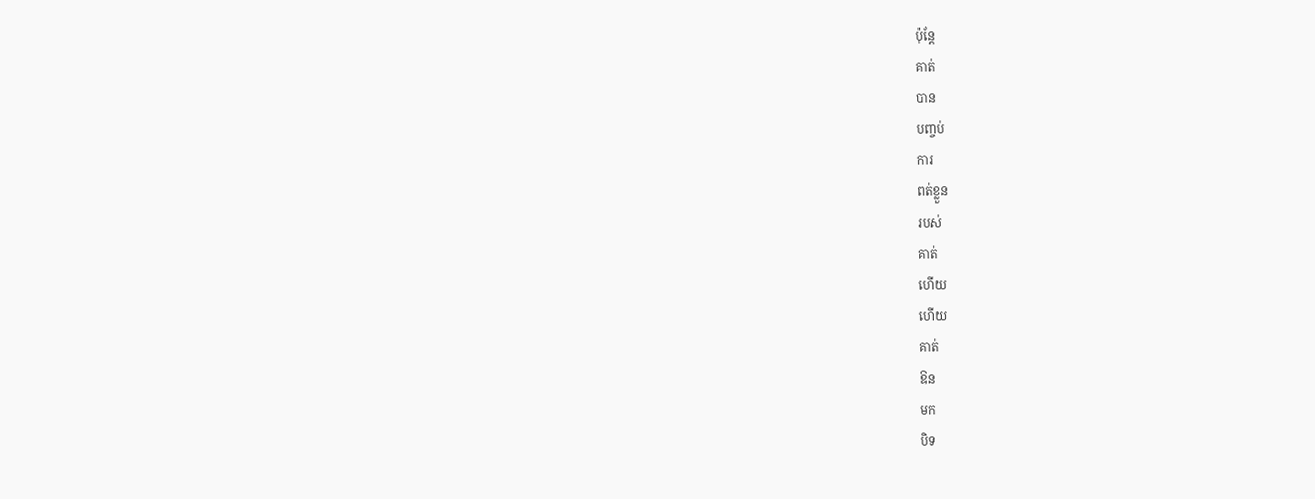ប៉ុន្តែ
គាត់
បាន
បញ្ចប់
ការ
ពត់ខ្លួន
របស់
គាត់
ហើយ
ហើយ
គាត់
ឱន
មក
បិទ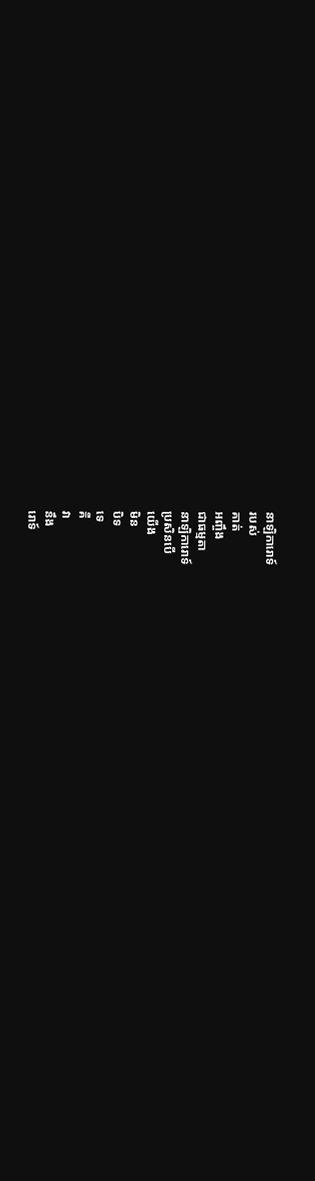នាឡិការោទ៍
របស់
គាត់
អញ្ចឹង
ជាធម្មតា
នាឡិការោទ៍
ប្រសិនបើ
យើង
មិន
បិទ
ទេ
គឺ
វា
នឹង
រោទ៍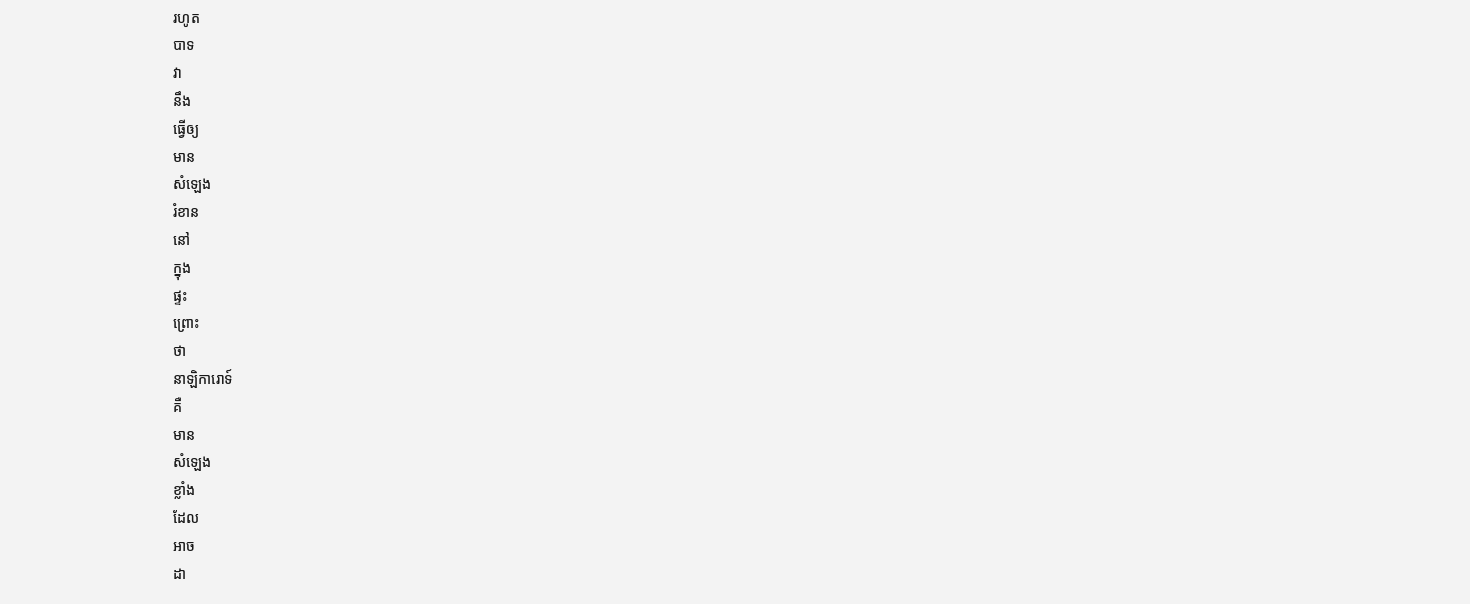រហូត
បាទ
វា
នឹង
ធ្វើឲ្យ
មាន
សំឡេង
រំខាន
នៅ
ក្នុង
ផ្ទះ
ព្រោះ
ថា
នាឡិការោទ៍
គឺ
មាន
សំឡេង
ខ្លាំង
ដែល
អាច
ដា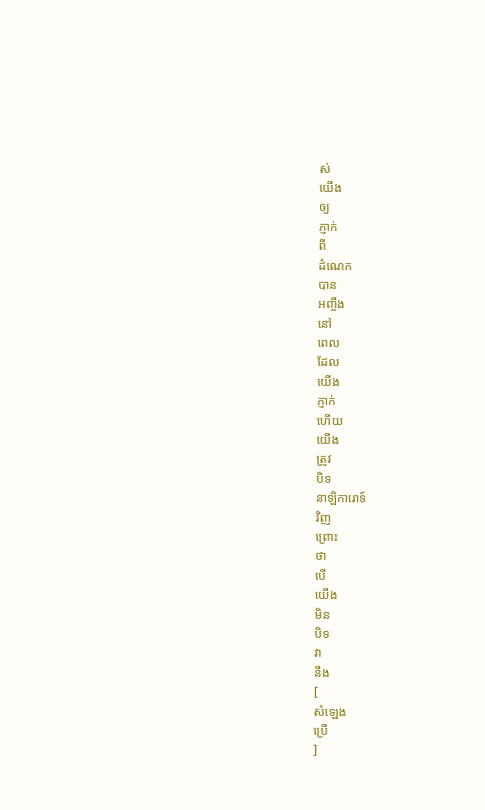ស់
យើង
ឲ្យ
ភ្ញាក់
ពី
ដំណេក
បាន
អញ្ចឹង
នៅ
ពេល
ដែល
យើង
ភ្ញាក់
ហើយ
យើង
ត្រូវ
បិទ
នាឡិការោទ៍
វិញ
ព្រោះ
ថា
បើ
យើង
មិន
បិទ
វា
នឹង
[
សំឡេង
ប្រើ
]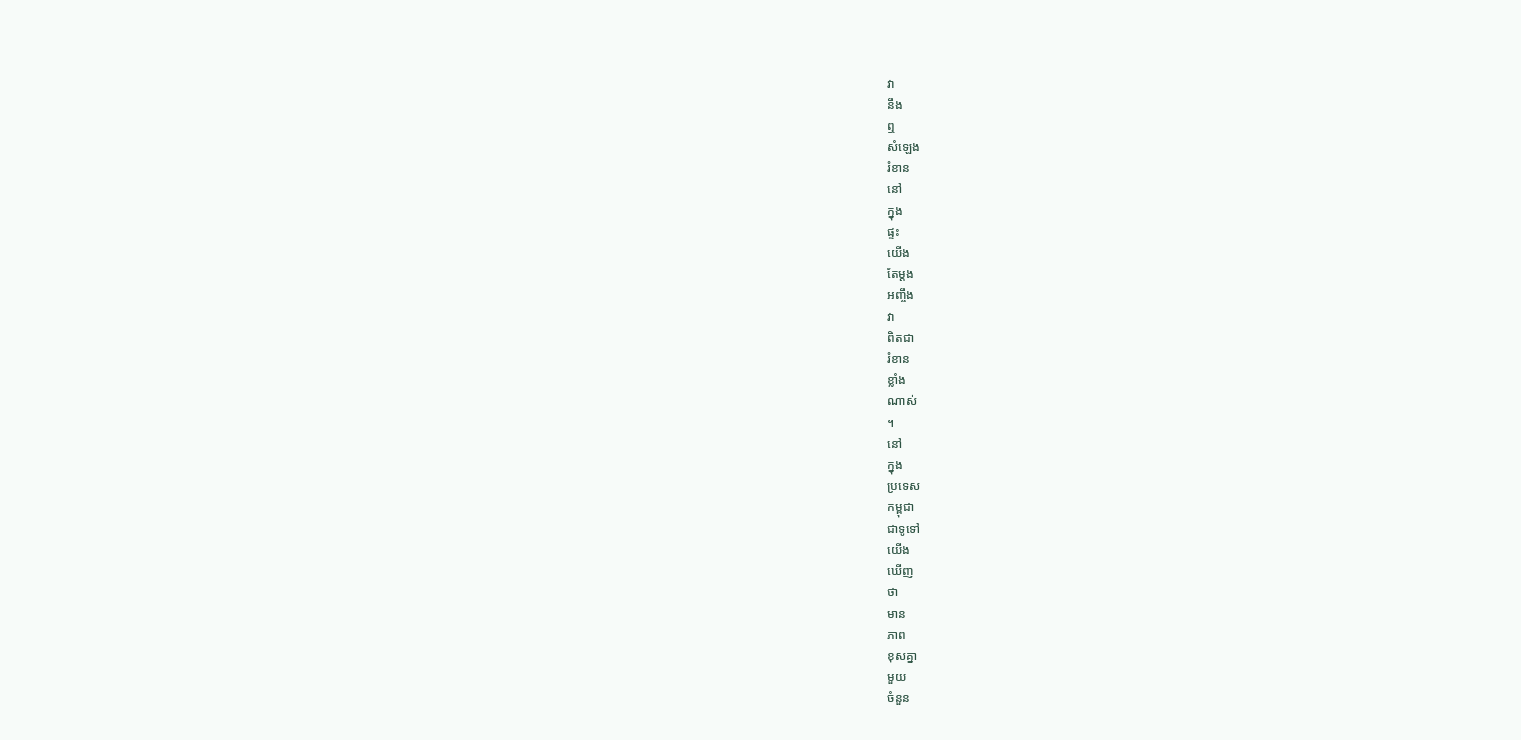វា
នឹង
ឮ
សំឡេង
រំខាន
នៅ
ក្នុង
ផ្ទះ
យើង
តែម្ដង
អញ្ចឹង
វា
ពិតជា
រំខាន
ខ្លាំង
ណាស់
។
នៅ
ក្នុង
ប្រទេស
កម្ពុជា
ជាទូទៅ
យើង
ឃើញ
ថា
មាន
ភាព
ខុសគ្នា
មួយ
ចំនួន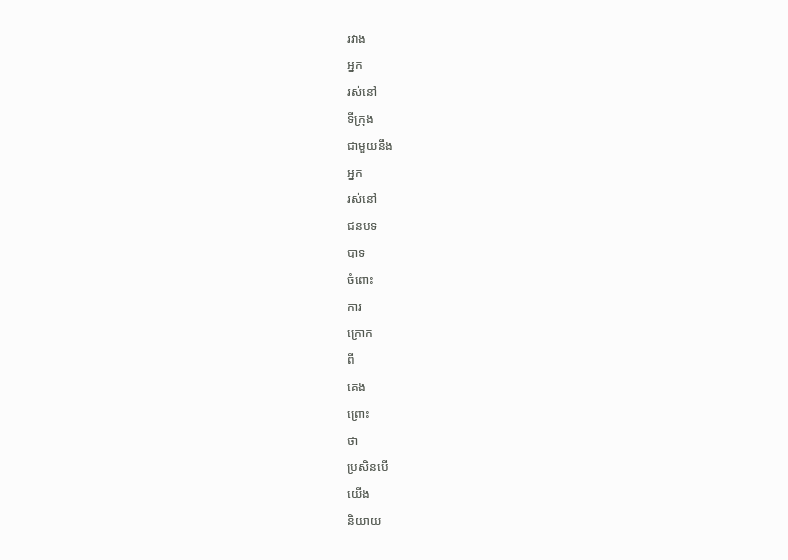រវាង
អ្នក
រស់នៅ
ទីក្រុង
ជាមួយនឹង
អ្នក
រស់នៅ
ជនបទ
បាទ
ចំពោះ
ការ
ក្រោក
ពី
គេង
ព្រោះ
ថា
ប្រសិនបើ
យើង
និយាយ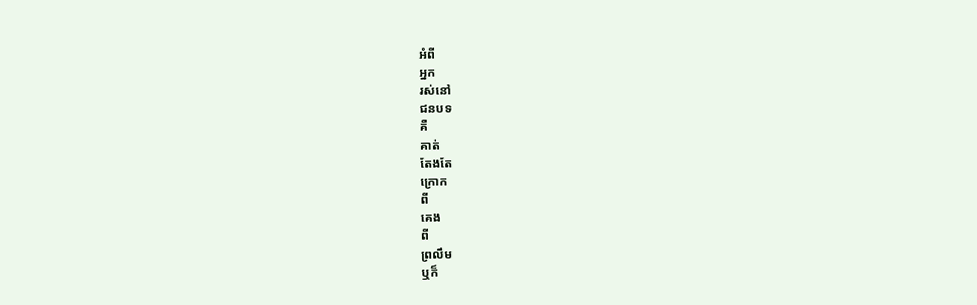អំពី
អ្នក
រស់នៅ
ជនបទ
គឺ
គាត់
តែងតែ
ក្រោក
ពី
គេង
ពី
ព្រលឹម
ឬក៏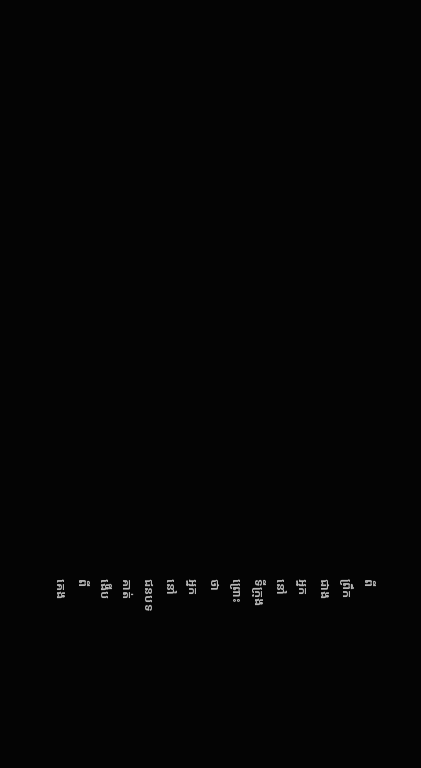ពី
ព្រឹក
ជាង
អ្នក
នៅ
ទីក្រុង
ព្រោះ
ថា
អ្នក
នៅ
ជនបទ
គាត់
ងើប
ពី
គេង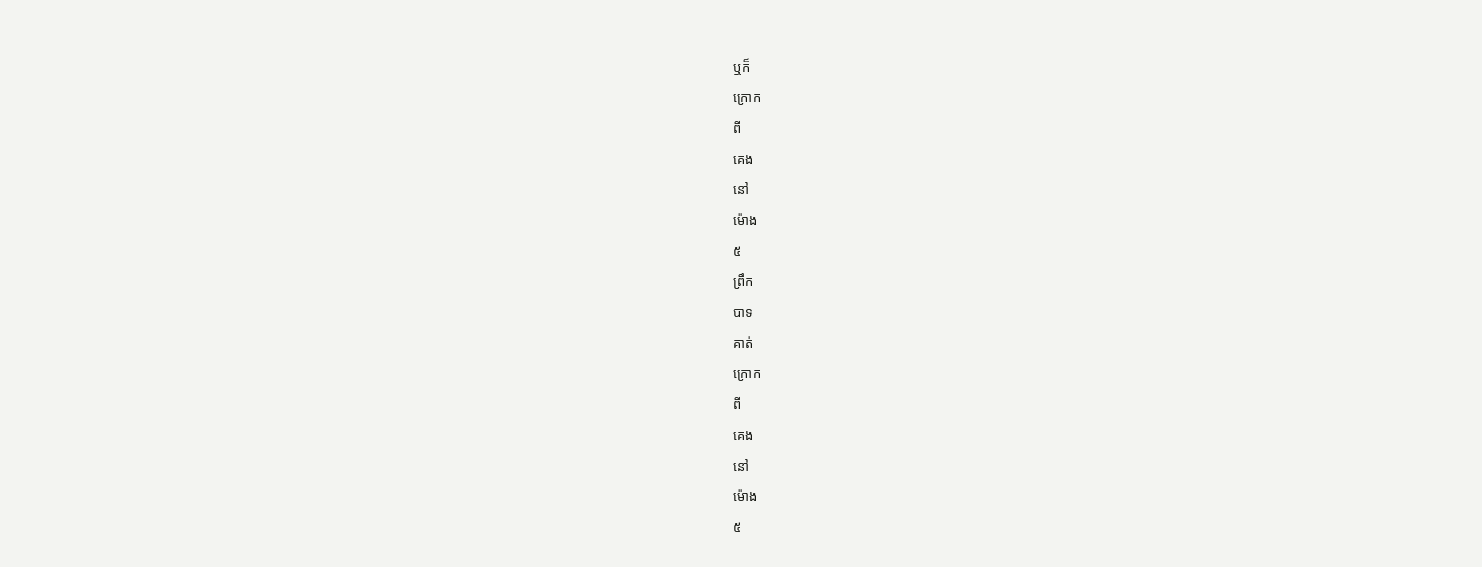ឬក៏
ក្រោក
ពី
គេង
នៅ
ម៉ោង
៥
ព្រឹក
បាទ
គាត់
ក្រោក
ពី
គេង
នៅ
ម៉ោង
៥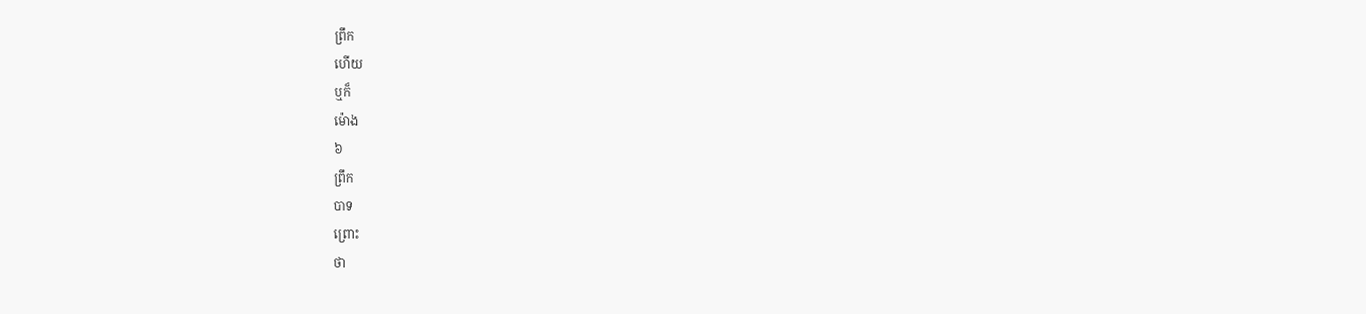ព្រឹក
ហើយ
ឬក៏
ម៉ោង
៦
ព្រឹក
បាទ
ព្រោះ
ថា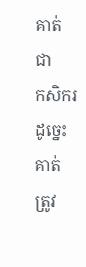គាត់
ជា
កសិករ
ដូច្នេះ
គាត់
ត្រូវ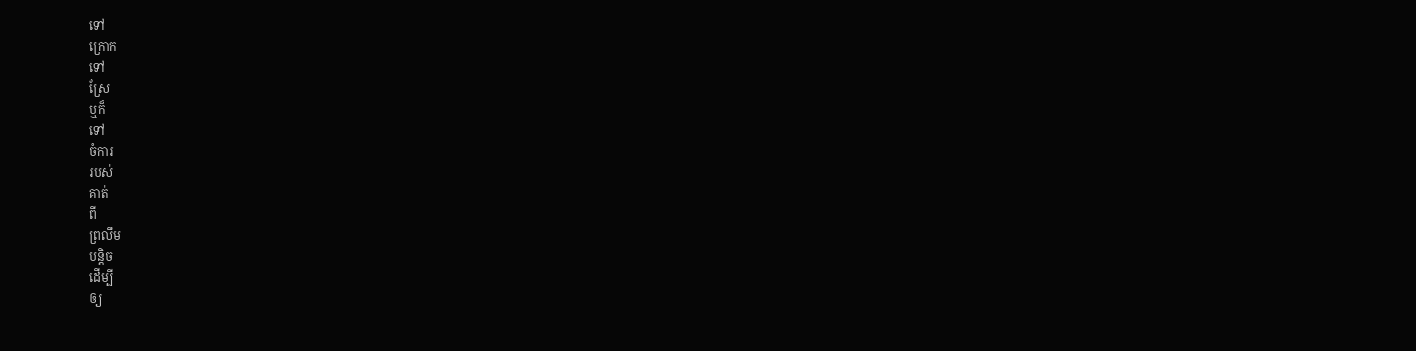ទៅ
ក្រោក
ទៅ
ស្រែ
ឬក៏
ទៅ
ចំការ
របស់
គាត់
ពី
ព្រលឹម
បន្តិច
ដើម្បី
ឲ្យ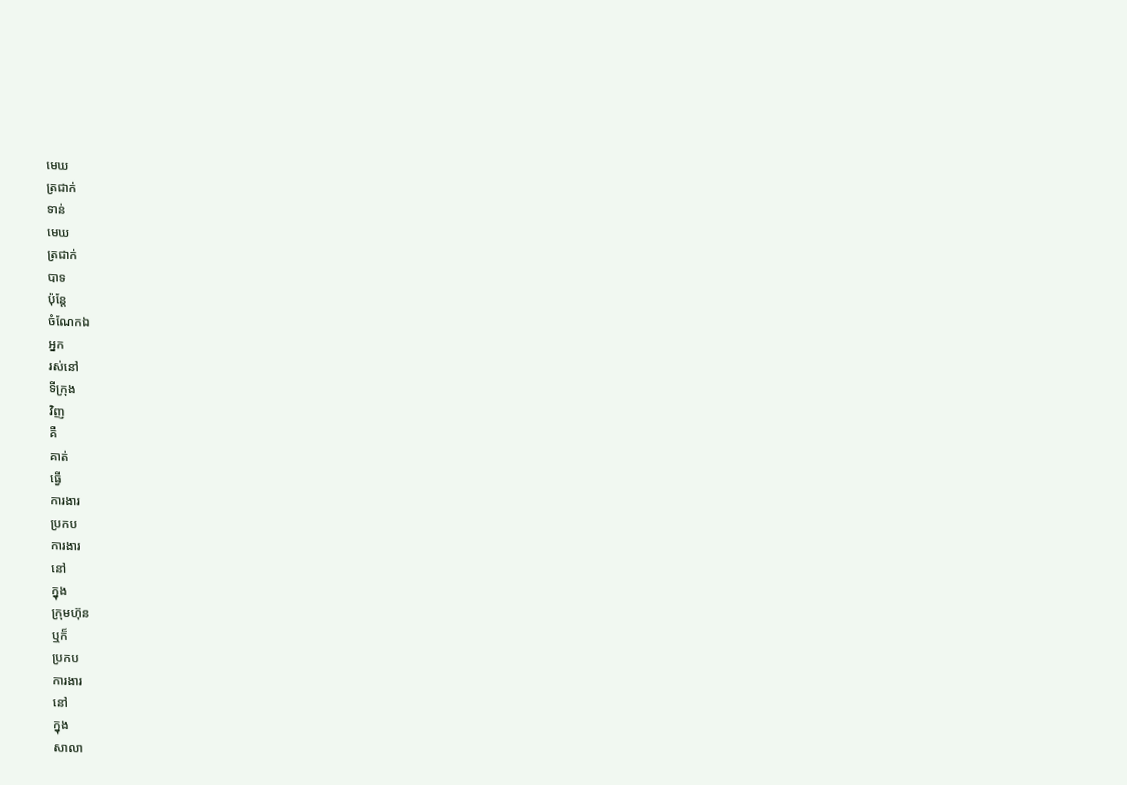មេឃ
ត្រជាក់
ទាន់
មេឃ
ត្រជាក់
បាទ
ប៉ុន្តែ
ចំណែកឯ
អ្នក
រស់នៅ
ទីក្រុង
វិញ
គឺ
គាត់
ធ្វើ
ការងារ
ប្រកប
ការងារ
នៅ
ក្នុង
ក្រុមហ៊ុន
ឬក៏
ប្រកប
ការងារ
នៅ
ក្នុង
សាលា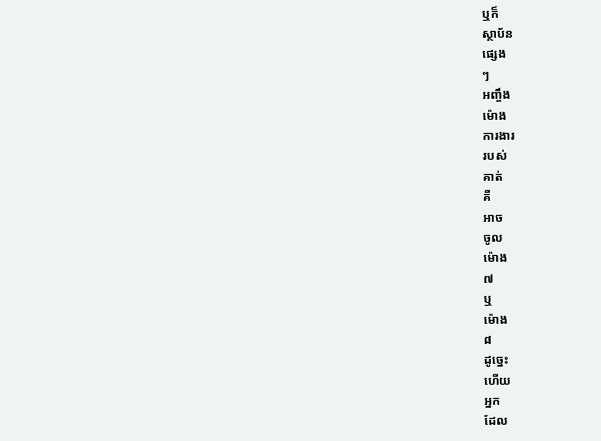ឬក៏
ស្ថាប័ន
ផ្សេង
ៗ
អញ្ចឹង
ម៉ោង
ការងារ
របស់
គាត់
គឺ
អាច
ចូល
ម៉ោង
៧
ឬ
ម៉ោង
៨
ដូច្នេះ
ហើយ
អ្នក
ដែល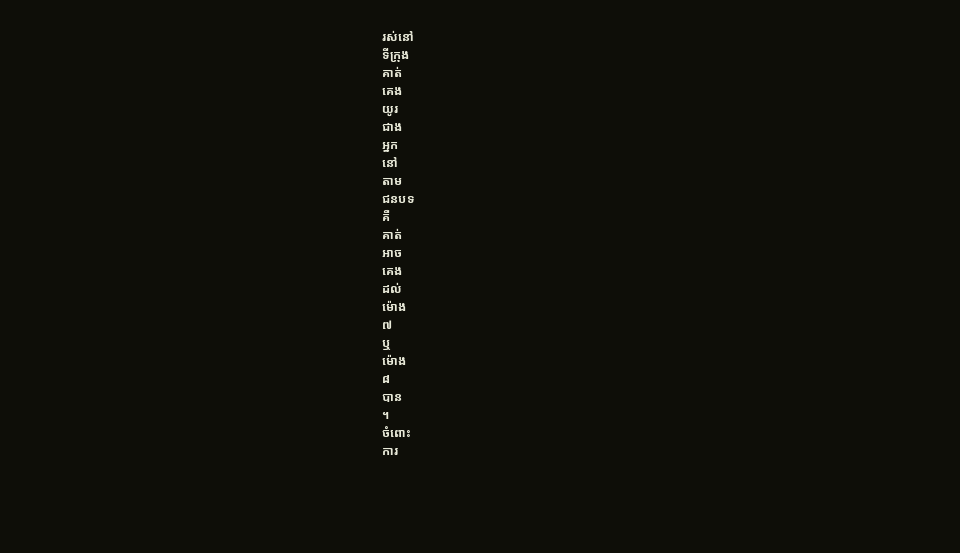រស់នៅ
ទីក្រុង
គាត់
គេង
យូរ
ជាង
អ្នក
នៅ
តាម
ជនបទ
គឺ
គាត់
អាច
គេង
ដល់
ម៉ោង
៧
ឬ
ម៉ោង
៨
បាន
។
ចំពោះ
ការ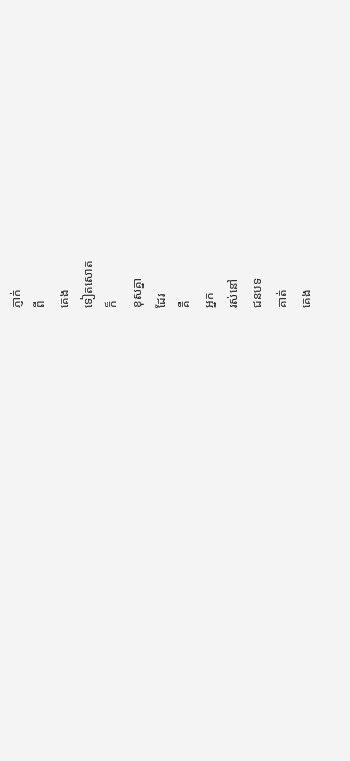ភ្ញាក់
ពី
គេង
ទៀតសោត
ក៏
ខុសគ្នា
ដែរ
គឺ
អ្នក
រស់នៅ
ជនបទ
គាត់
គេង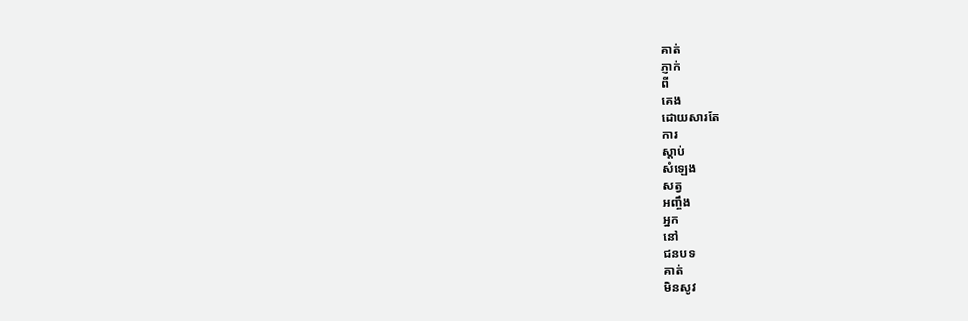គាត់
ភ្ញាក់
ពី
គេង
ដោយសារតែ
ការ
ស្ដាប់
សំឡេង
សត្វ
អញ្ចឹង
អ្នក
នៅ
ជនបទ
គាត់
មិនសូវ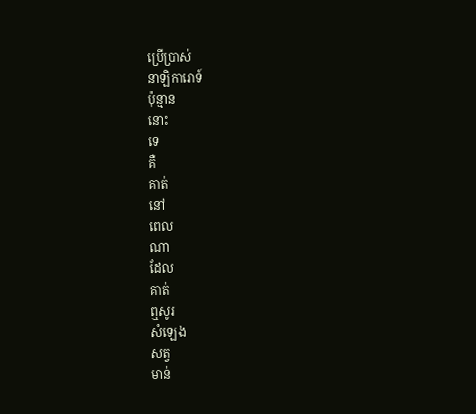ប្រើប្រាស់
នាឡិការោទ៍
ប៉ុន្មាន
នោះ
ទេ
គឺ
គាត់
នៅ
ពេល
ណា
ដែល
គាត់
ឮសូរ
សំឡេង
សត្វ
មាន់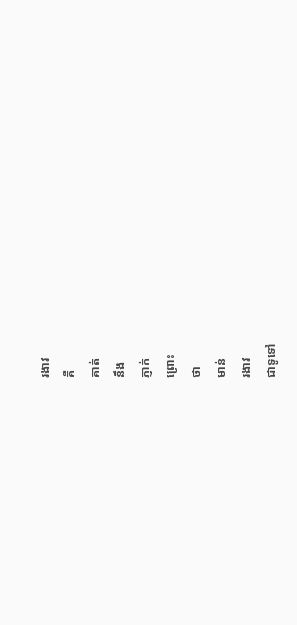រងាវ
គឺ
គាត់
នឹង
ភ្ញាក់
ព្រោះ
ថា
មាន់
រងាវ
ជាទូទៅ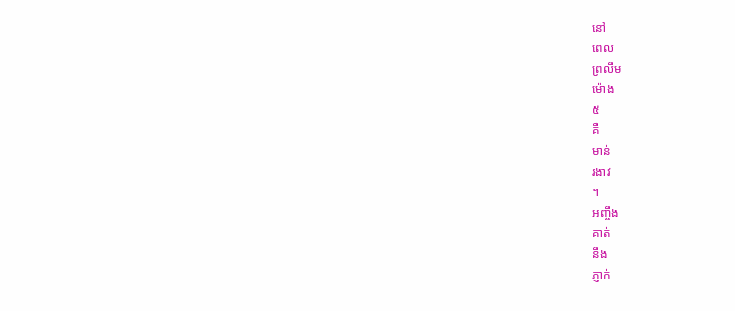នៅ
ពេល
ព្រលឹម
ម៉ោង
៥
គឺ
មាន់
រងាវ
។
អញ្ចឹង
គាត់
នឹង
ភ្ញាក់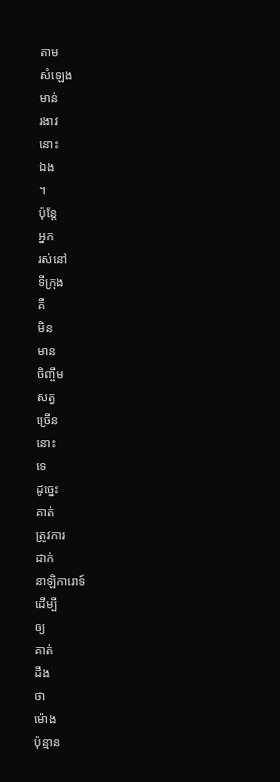តាម
សំឡេង
មាន់
រងាវ
នោះ
ឯង
។
ប៉ុន្តែ
អ្នក
រស់នៅ
ទីក្រុង
គឺ
មិន
មាន
ចិញ្ចឹម
សត្វ
ច្រើន
នោះ
ទេ
ដូច្នេះ
គាត់
ត្រូវការ
ដាក់
នាឡិការោទ៍
ដើម្បី
ឲ្យ
គាត់
ដឹង
ថា
ម៉ោង
ប៉ុន្មាន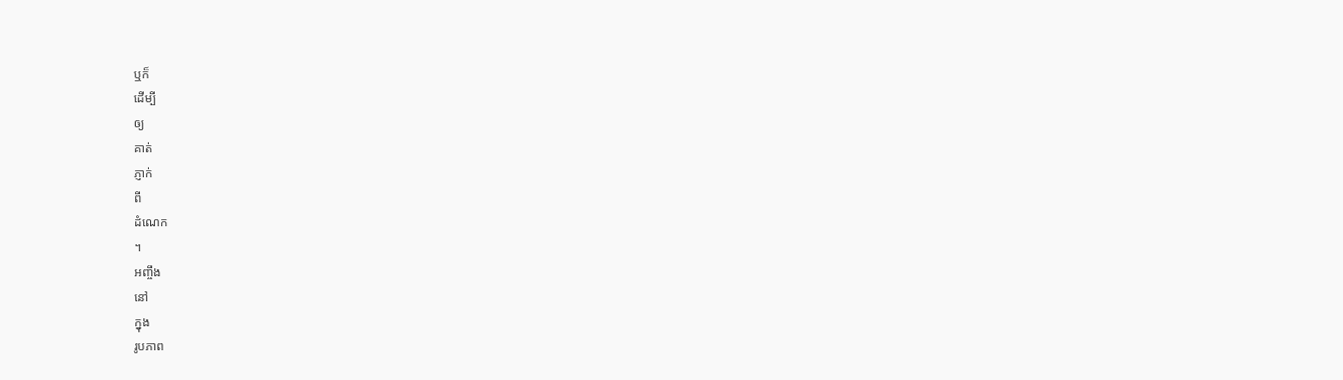ឬក៏
ដើម្បី
ឲ្យ
គាត់
ភ្ញាក់
ពី
ដំណេក
។
អញ្ចឹង
នៅ
ក្នុង
រូបភាព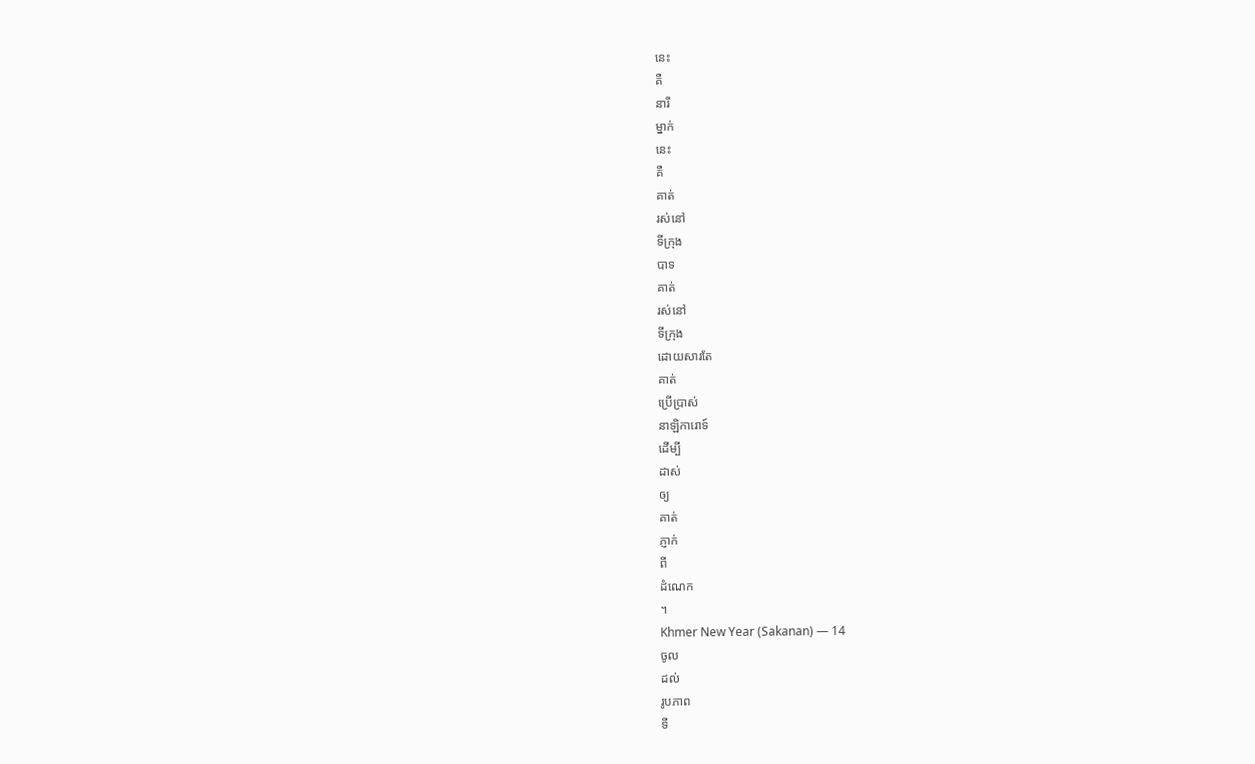នេះ
គឺ
នារី
ម្នាក់
នេះ
គឺ
គាត់
រស់នៅ
ទីក្រុង
បាទ
គាត់
រស់នៅ
ទីក្រុង
ដោយសារតែ
គាត់
ប្រើប្រាស់
នាឡិការោទ៍
ដើម្បី
ដាស់
ឲ្យ
គាត់
ភ្ញាក់
ពី
ដំណេក
។
Khmer New Year (Sakanan) — 14
ចូល
ដល់
រូបភាព
ទី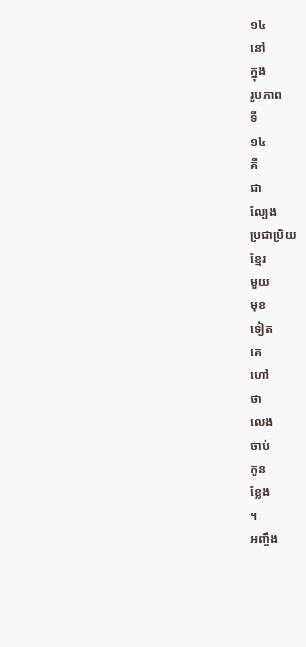១៤
នៅ
ក្នុង
រូបភាព
ទី
១៤
គឺ
ជា
ល្បែង
ប្រជាប្រិយ
ខ្មែរ
មួយ
មុខ
ទៀត
គេ
ហៅ
ថា
លេង
ចាប់
កូន
ខ្លែង
។
អញ្ចឹង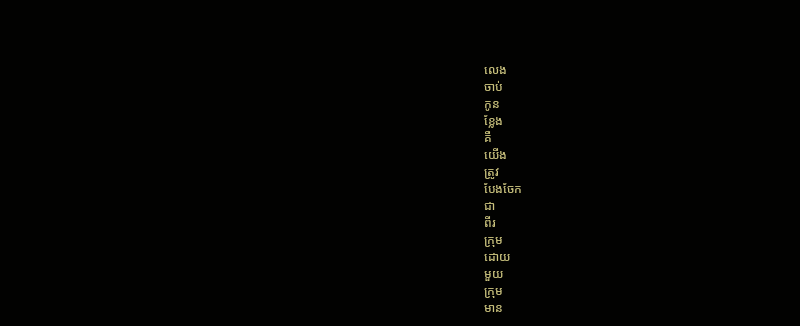លេង
ចាប់
កូន
ខ្លែង
គឺ
យើង
ត្រូវ
បែងចែក
ជា
ពីរ
ក្រុម
ដោយ
មួយ
ក្រុម
មាន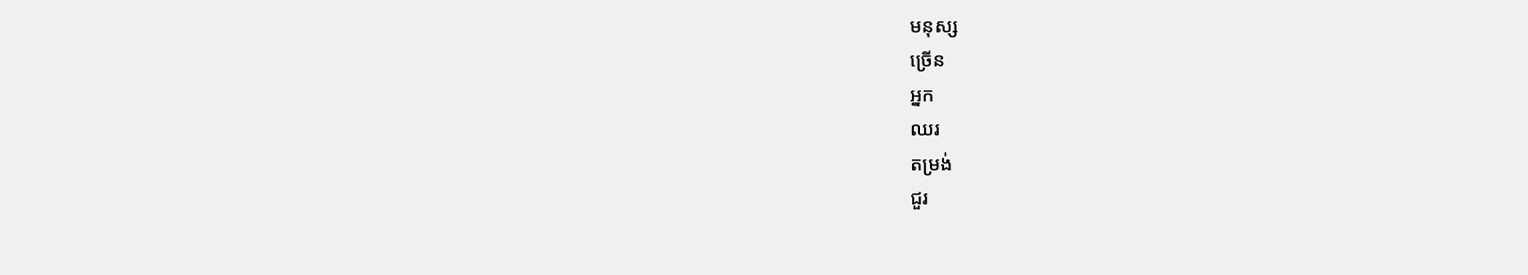មនុស្ស
ច្រើន
អ្នក
ឈរ
តម្រង់
ជួរ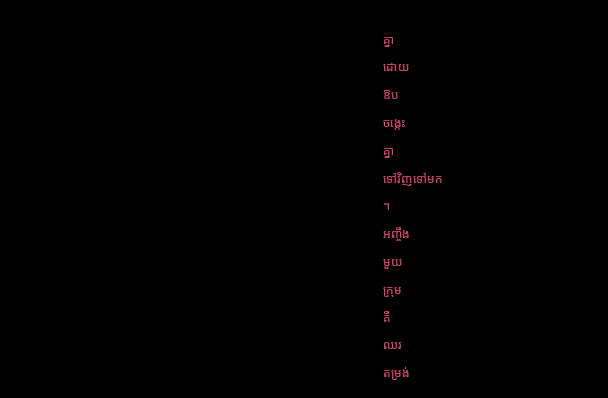គ្នា
ដោយ
ឱប
ចង្កេះ
គ្នា
ទៅវិញទៅមក
។
អញ្ចឹង
មួយ
ក្រុម
គឺ
ឈរ
តម្រង់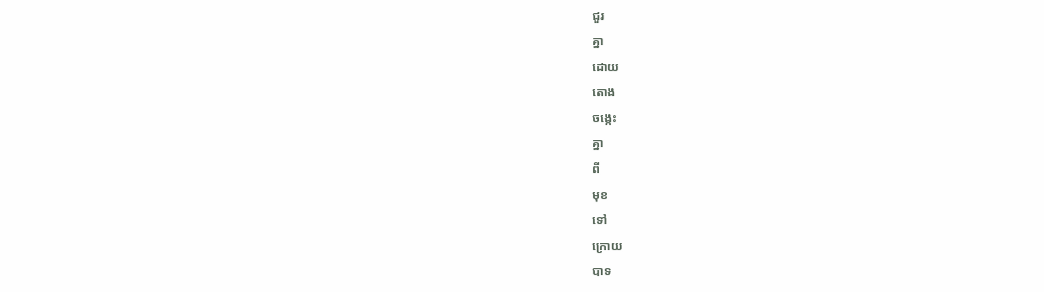ជួរ
គ្នា
ដោយ
តោង
ចង្កេះ
គ្នា
ពី
មុខ
ទៅ
ក្រោយ
បាទ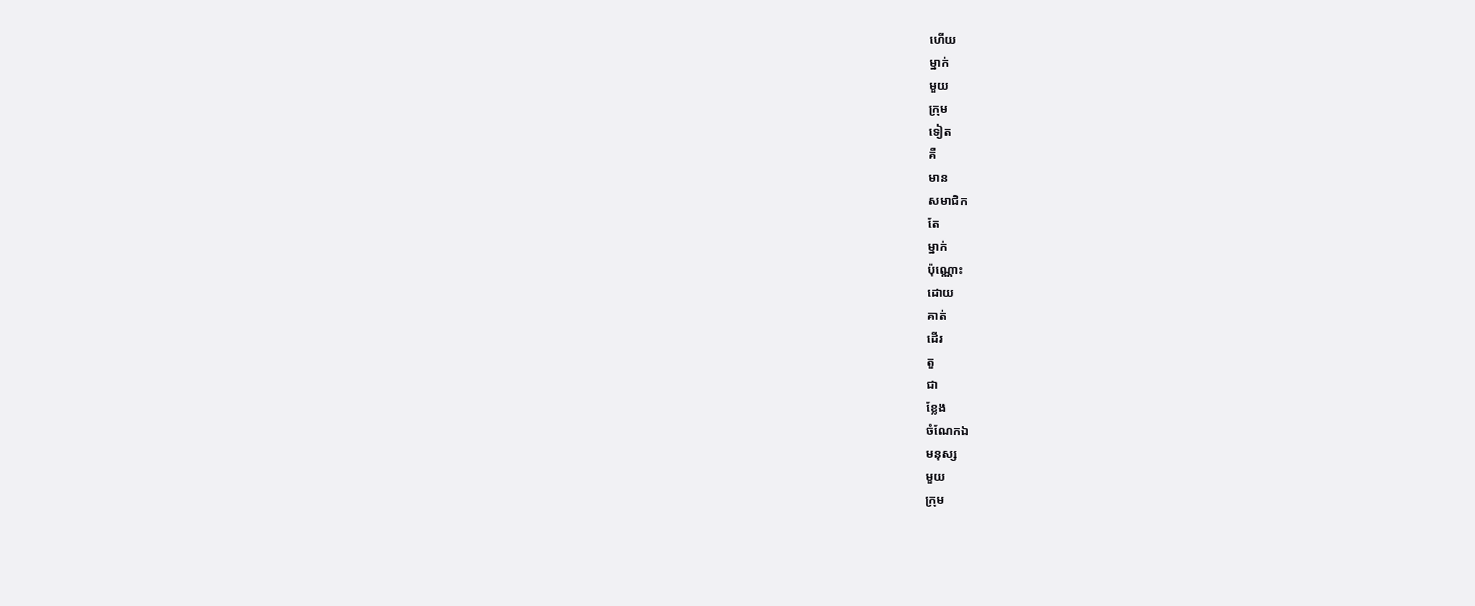ហើយ
ម្នាក់
មួយ
ក្រុម
ទៀត
គឺ
មាន
សមាជិក
តែ
ម្នាក់
ប៉ុណ្ណោះ
ដោយ
គាត់
ដើរ
តួ
ជា
ខ្លែង
ចំណែកឯ
មនុស្ស
មួយ
ក្រុម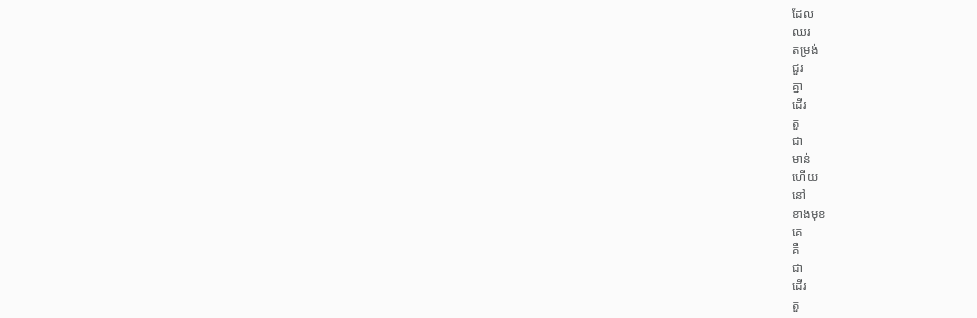ដែល
ឈរ
តម្រង់
ជួរ
គ្នា
ដើរ
តួ
ជា
មាន់
ហើយ
នៅ
ខាងមុខ
គេ
គឺ
ជា
ដើរ
តួ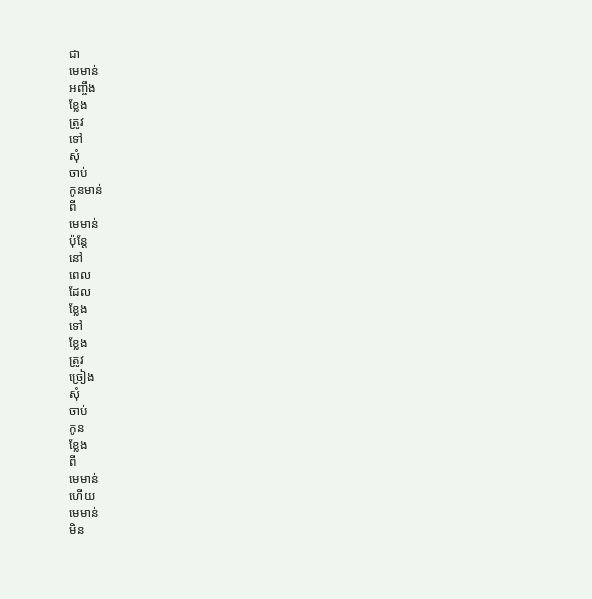ជា
មេមាន់
អញ្ចឹង
ខ្លែង
ត្រូវ
ទៅ
សុំ
ចាប់
កូនមាន់
ពី
មេមាន់
ប៉ុន្តែ
នៅ
ពេល
ដែល
ខ្លែង
ទៅ
ខ្លែង
ត្រូវ
ច្រៀង
សុំ
ចាប់
កូន
ខ្លែង
ពី
មេមាន់
ហើយ
មេមាន់
មិន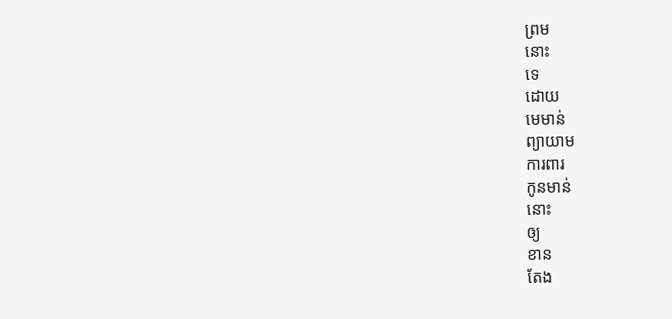ព្រម
នោះ
ទេ
ដោយ
មេមាន់
ព្យាយាម
ការពារ
កូនមាន់
នោះ
ឲ្យ
ខាន
តែង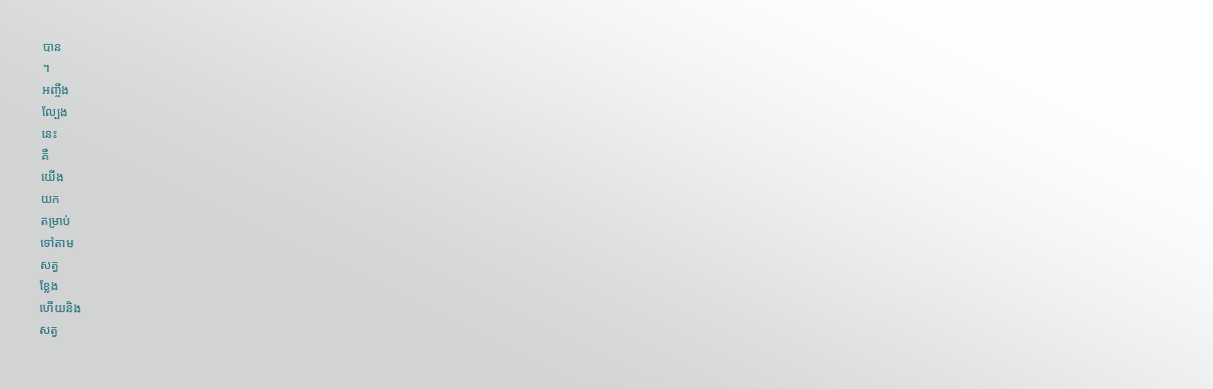បាន
។
អញ្ចឹង
ល្បែង
នេះ
គឺ
យើង
យក
តម្រាប់
ទៅតាម
សត្វ
ខ្លែង
ហើយនិង
សត្វ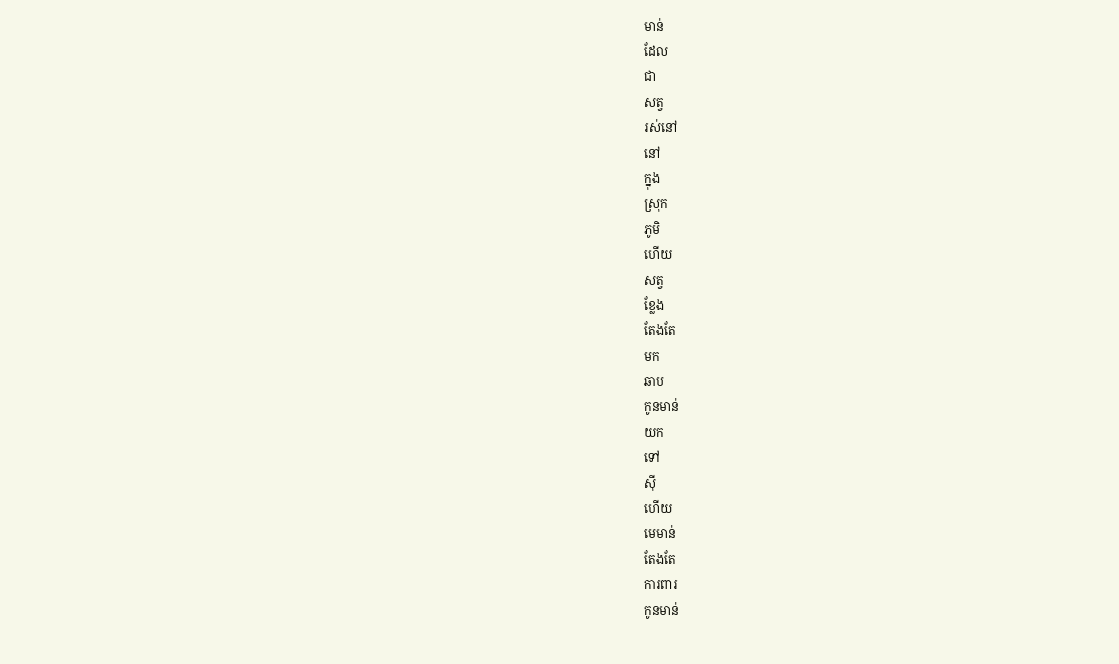មាន់
ដែល
ជា
សត្វ
រស់នៅ
នៅ
ក្នុង
ស្រុក
ភូមិ
ហើយ
សត្វ
ខ្លែង
តែងតែ
មក
ឆាប
កូនមាន់
យក
ទៅ
ស៊ី
ហើយ
មេមាន់
តែងតែ
ការពារ
កូនមាន់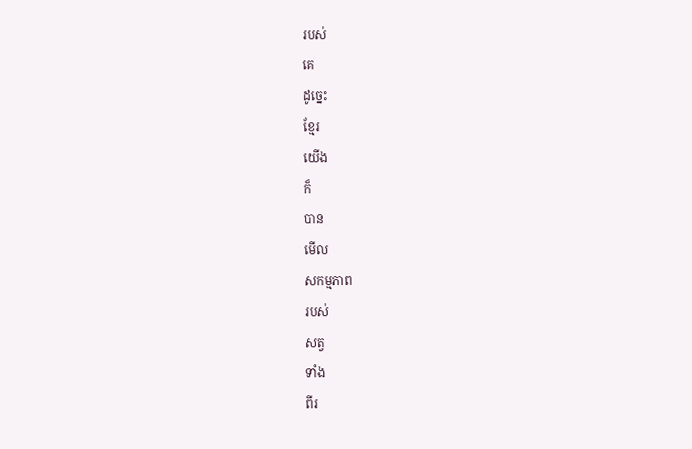របស់
គេ
ដូច្នេះ
ខ្មែរ
យើង
ក៏
បាន
មើល
សកម្មភាព
របស់
សត្វ
ទាំង
ពីរ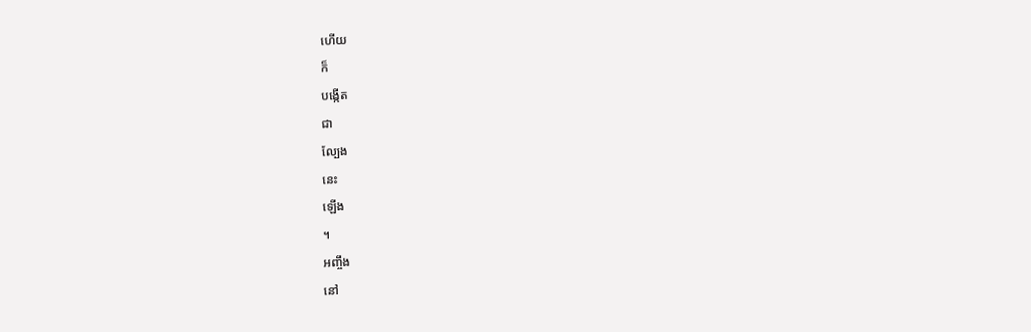ហើយ
ក៏
បង្កើត
ជា
ល្បែង
នេះ
ឡើង
។
អញ្ចឹង
នៅ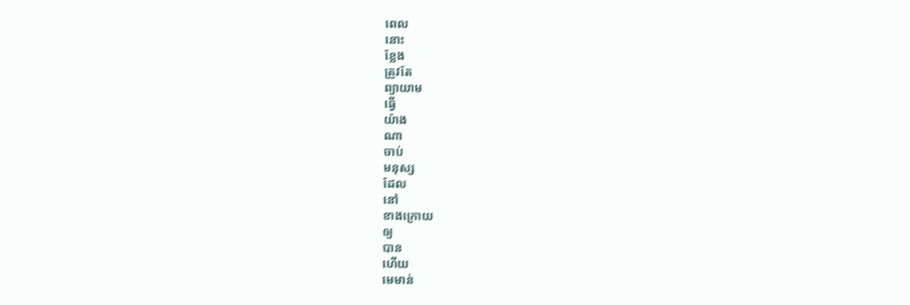ពេល
នោះ
ខ្លែង
ត្រូវតែ
ព្យាយាម
ធ្វើ
យ៉ាង
ណា
ចាប់
មនុស្ស
ដែល
នៅ
ខាងក្រោយ
ឲ្យ
បាន
ហើយ
មេមាន់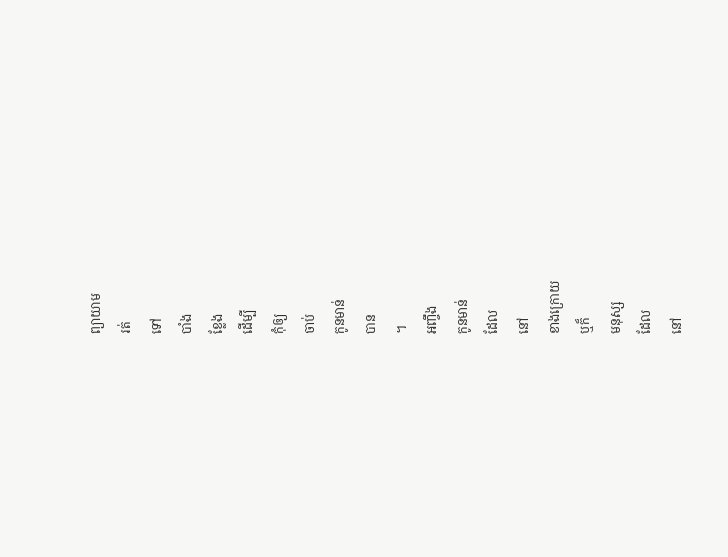ព្យាយាម
រត់
ទៅ
បាំង
ខ្លែង
ដើម្បី
កុំឲ្យ
ចាប់
កូនមាន់
បាន
។
អញ្ចឹង
កូនមាន់
ដែល
នៅ
ខាងក្រោយ
ឬក៏
មនុស្ស
ដែល
នៅ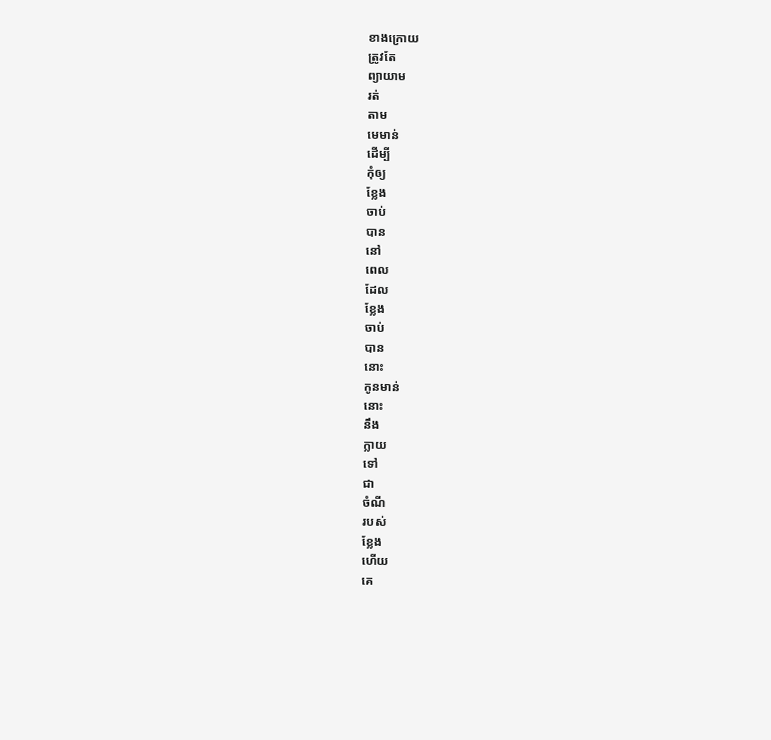ខាងក្រោយ
ត្រូវតែ
ព្យាយាម
រត់
តាម
មេមាន់
ដើម្បី
កុំឲ្យ
ខ្លែង
ចាប់
បាន
នៅ
ពេល
ដែល
ខ្លែង
ចាប់
បាន
នោះ
កូនមាន់
នោះ
នឹង
ក្លាយ
ទៅ
ជា
ចំណី
របស់
ខ្លែង
ហើយ
គេ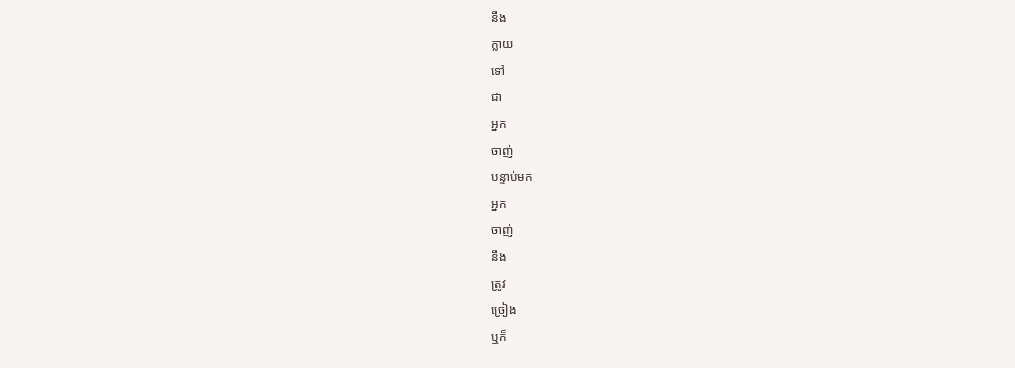នឹង
ក្លាយ
ទៅ
ជា
អ្នក
ចាញ់
បន្ទាប់មក
អ្នក
ចាញ់
នឹង
ត្រូវ
ច្រៀង
ឬក៏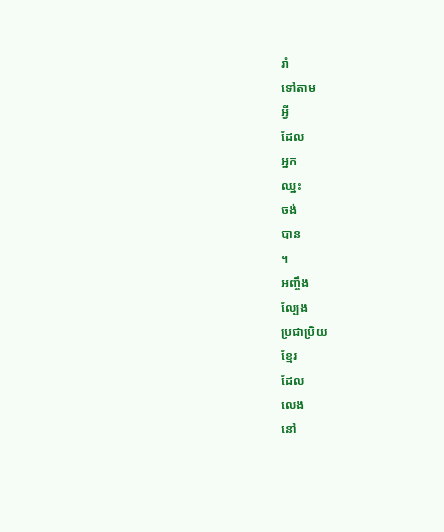រាំ
ទៅតាម
អ្វី
ដែល
អ្នក
ឈ្នះ
ចង់
បាន
។
អញ្ចឹង
ល្បែង
ប្រជាប្រិយ
ខ្មែរ
ដែល
លេង
នៅ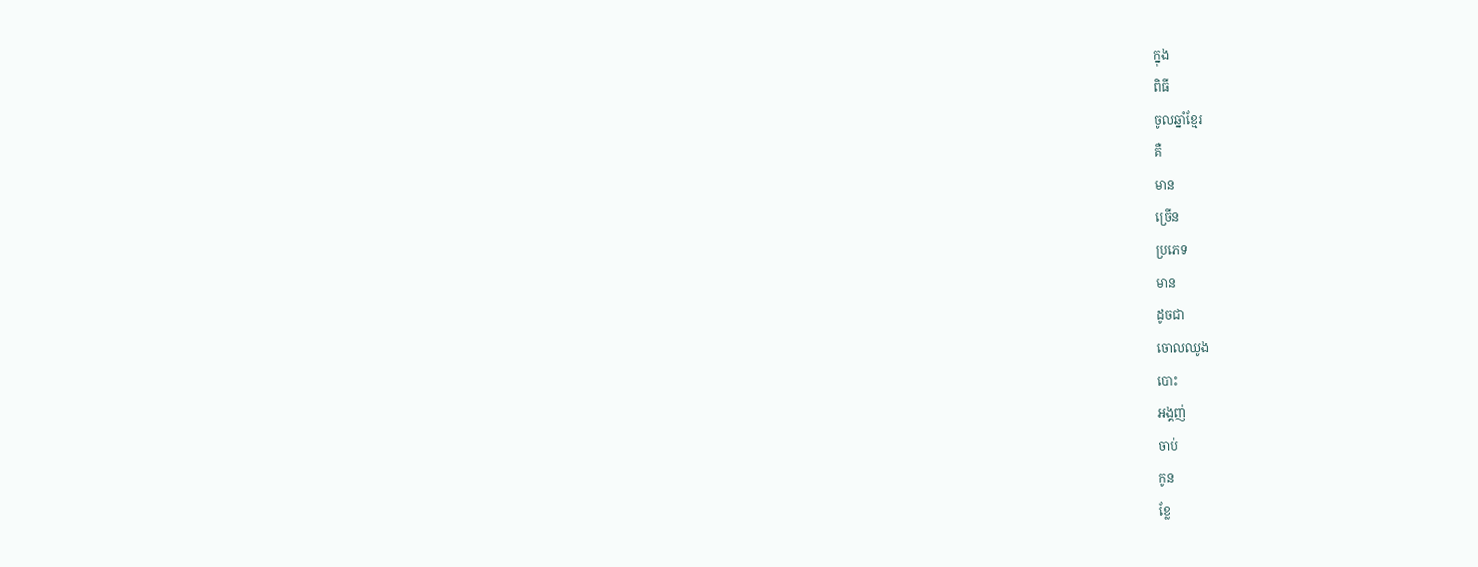ក្នុង
ពិធី
ចូលឆ្នាំខ្មែរ
គឺ
មាន
ច្រើន
ប្រភេទ
មាន
ដូចជា
ចោលឈូង
បោះ
អង្គញ់
ចាប់
កូន
ខ្លែ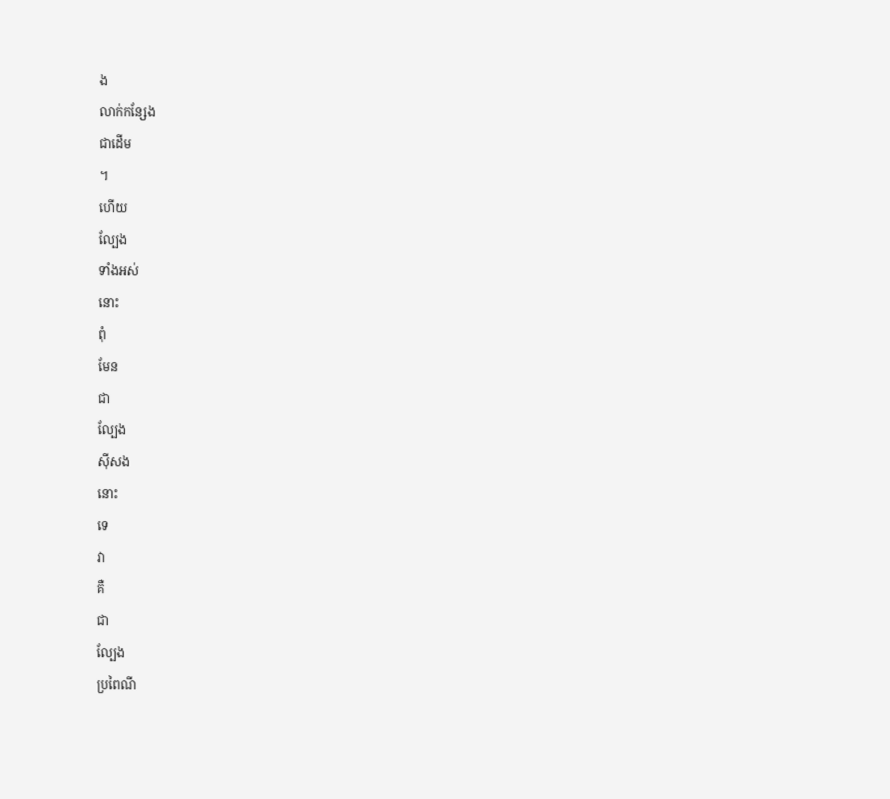ង
លាក់កន្សែង
ជាដើម
។
ហើយ
ល្បែង
ទាំងអស់
នោះ
ពុំ
មែន
ជា
ល្បែង
ស៊ីសង
នោះ
ទេ
វា
គឺ
ជា
ល្បែង
ប្រពៃណី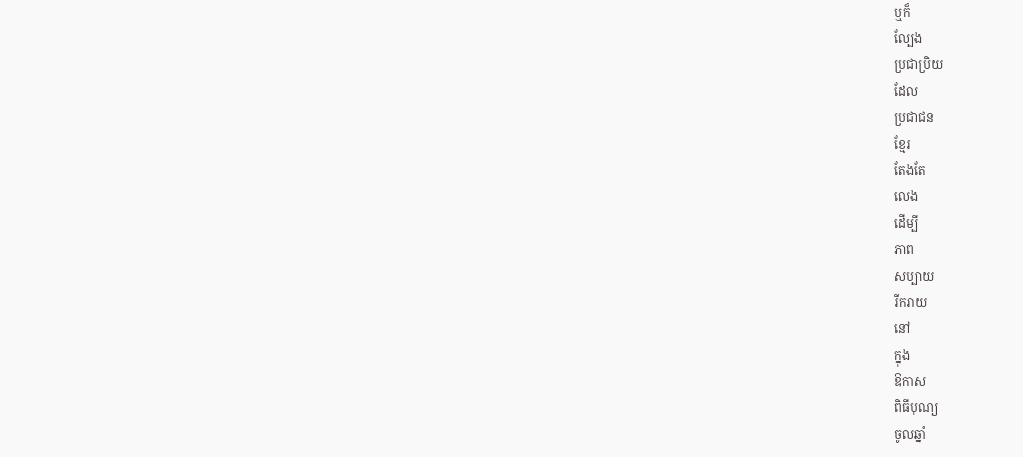ឬក៏
ល្បែង
ប្រជាប្រិយ
ដែល
ប្រជាជន
ខ្មែរ
តែងតែ
លេង
ដើម្បី
ភាព
សប្បាយ
រីករាយ
នៅ
ក្នុង
ឱកាស
ពិធីបុណ្យ
ចូលឆ្នាំ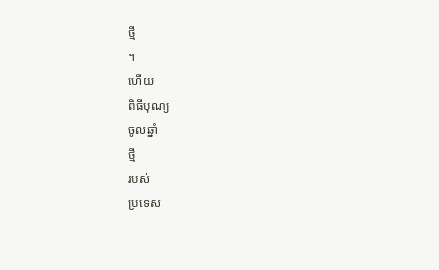ថ្មី
។
ហើយ
ពិធីបុណ្យ
ចូលឆ្នាំ
ថ្មី
របស់
ប្រទេស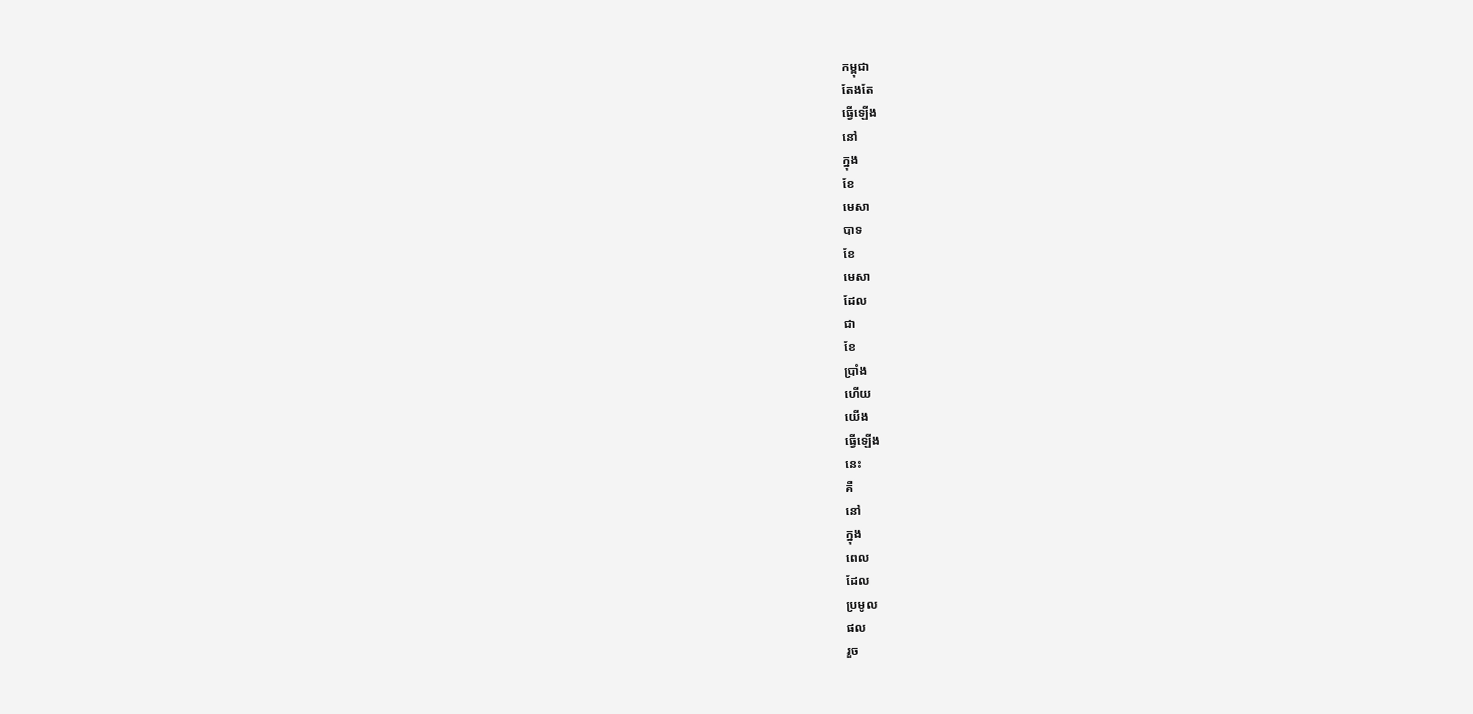កម្ពុជា
តែងតែ
ធ្វើឡើង
នៅ
ក្នុង
ខែ
មេសា
បាទ
ខែ
មេសា
ដែល
ជា
ខែ
ប្រាំង
ហើយ
យើង
ធ្វើឡើង
នេះ
គឺ
នៅ
ក្នុង
ពេល
ដែល
ប្រមូល
ផល
រួច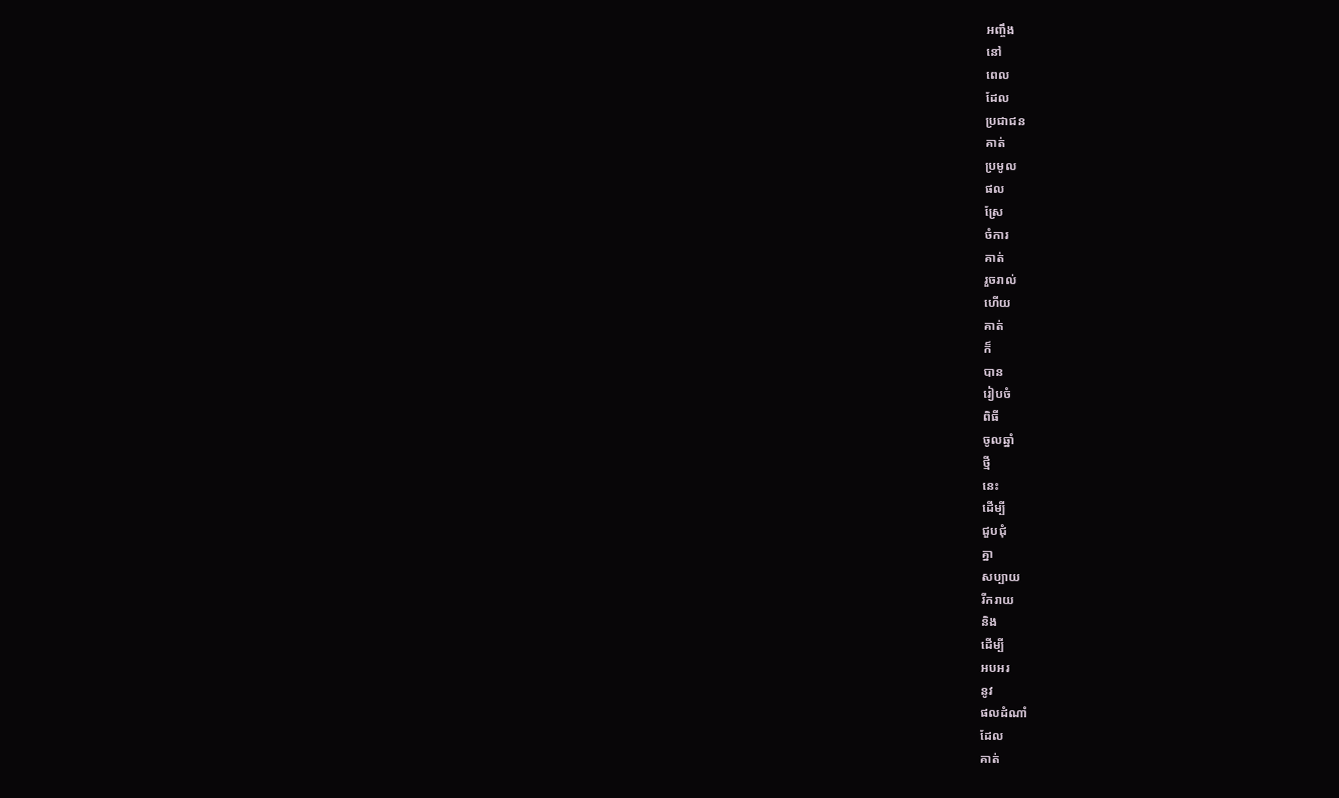អញ្ចឹង
នៅ
ពេល
ដែល
ប្រជាជន
គាត់
ប្រមូល
ផល
ស្រែ
ចំការ
គាត់
រួចរាល់
ហើយ
គាត់
ក៏
បាន
រៀបចំ
ពិធី
ចូលឆ្នាំ
ថ្មី
នេះ
ដើម្បី
ជួបជុំ
គ្នា
សប្បាយ
រីករាយ
និង
ដើម្បី
អបអរ
នូវ
ផលដំណាំ
ដែល
គាត់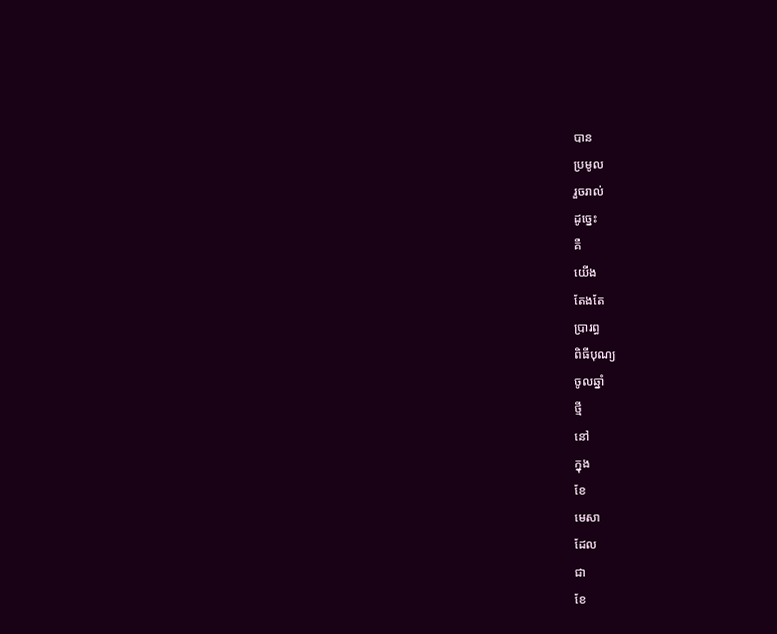បាន
ប្រមូល
រួចរាល់
ដូច្នេះ
គឺ
យើង
តែងតែ
ប្រារព្ធ
ពិធីបុណ្យ
ចូលឆ្នាំ
ថ្មី
នៅ
ក្នុង
ខែ
មេសា
ដែល
ជា
ខែ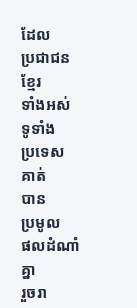ដែល
ប្រជាជន
ខ្មែរ
ទាំងអស់
ទូទាំង
ប្រទេស
គាត់
បាន
ប្រមូល
ផលដំណាំ
គ្នា
រួចរា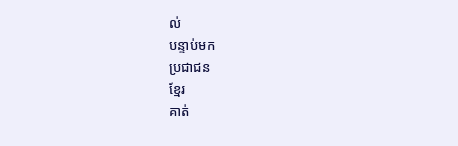ល់
បន្ទាប់មក
ប្រជាជន
ខ្មែរ
គាត់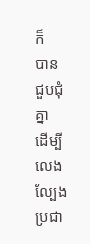ក៏
បាន
ជួបជុំ
គ្នា
ដើម្បី
លេង
ល្បែង
ប្រជា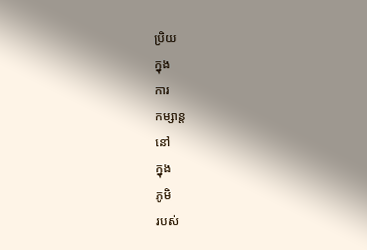ប្រិយ
ក្នុង
ការ
កម្សាន្ត
នៅ
ក្នុង
ភូមិ
របស់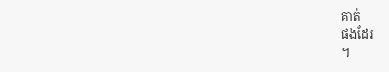គាត់
ផងដែរ
។